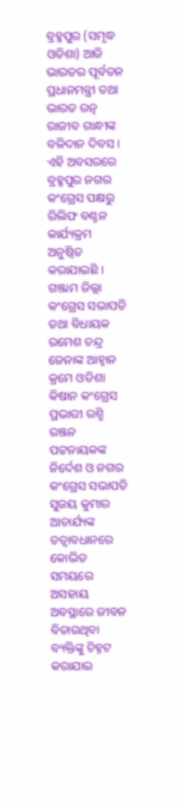ବ୍ରହ୍ମପୁର (ସମୃଦ୍ଧ ଓଡିଶା) ଆଜି ଭାରତର ପୂର୍ବତନ ପ୍ରଧାନମନ୍ତ୍ରୀ ତଥା ଭାରତ ରତ୍ନ ରାଜୀବ ଗାନ୍ଧୀଙ୍କ ବଳିଦାନ ଦିବସ । ଏହି ଅବସରରେ ବ୍ରହ୍ମପୁର ନଗର କଂଗ୍ରେସ ପକ୍ଷରୁ ରିଲିଫ ବଣ୍ଟନ କାର୍ଯ୍ୟକ୍ରମ ଅନୁଷ୍ଠିତ କରାଯାଇଛି । ଗଞ୍ଜାମ ଜିଲ୍ଲା କଂଗ୍ରେସ ସଭାପତି ତଥା ବିଧାୟକ ରମେଶ ଚନ୍ଦ୍ର ଜେନାଙ୍କ ଆହ୍ୱାନ କ୍ରମେ ଓଡିଶା କିଷାନ କଂଗ୍ରେସ ପ୍ରଭାରୀ ରଶ୍ମି ରଞ୍ଜନ ପଟ୍ଟନାୟକଙ୍କ ନିର୍ଦେଶ ଓ ନଗର କଂଗ୍ରେସ ସଭାପତି ସୁଜୟ କୁମାର ଆଚାର୍ଯ୍ୟଙ୍କ ତତ୍ବାବଧାନରେ କୋଭିଡ ସମୟରେ ଅସହାୟ ଅବସ୍ଥାରେ ଜୀବନ ବିତାଉଥିବା ବ୍ୟକ୍ତିଙ୍କୁ ଚିହ୍ନଟ କରାଯାଇ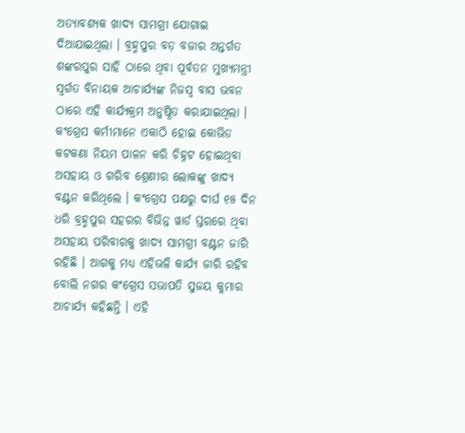ଅତ୍ୟାବଶ୍ୟକ ଖାଦ୍ୟ ସାମଗ୍ରୀ ଯୋଗାଇ ଦିଆଯାଇଥିଲା । ବ୍ରହ୍ମପୁର ବଡ଼ ବଜାର ଅନ୍ତର୍ଗତ ଶଙ୍କରପୁର ସାହି ଠାରେ ଥିବା ପୂର୍ବତନ ମୁଖ୍ୟମନ୍ତ୍ରୀ ସ୍ୱର୍ଗତ ବିନାୟକ ଆଚାର୍ଯ୍ୟଙ୍କ ନିଜସ୍ୱ ବାସ ଭବନ ଠାରେ ଏହି କାର୍ଯ୍ୟକ୍ରମ ଅନୁଷ୍ଠିତ କରାଯାଇଥିଲା । କଂଗ୍ରେସ କର୍ମୀମାନେ ଏକାଠି ହୋଇ କୋଭିଡ କଟକଣା ନିୟମ ପାଳନ କରି ଚିହ୍ନଟ ହୋଇଥିବା ଅସହାୟ ଓ ଗରିବ ଶ୍ରେଣୀର ଲୋକଙ୍କୁ ଖାଦ୍ୟ ବଣ୍ଟନ କରିଥିଲେ । କଂଗ୍ରେସ ପକ୍ଷରୁ ଦୀର୍ଘ ୧୫ ଦିନ ଧରି ବ୍ରହ୍ମପୁର ସହରର ବିଭିନ୍ନ ୱାର୍ଡ ସ୍ତରରେ ଥିବା ଅସହାୟ ପରିବାରକୁ ଖାଦ୍ୟ ସାମଗ୍ରୀ ବଣ୍ଟନ ଜାରି ରହିଛି । ଆଗକୁ ମଧ୍ୟ ଏହିଭଳି କାର୍ଯ୍ୟ ଜାରି ରହିବ ବୋଲି ନଗର କଂଗ୍ରେସ ସଭାପତି ସୁଜୟ କୁମାର ଆଚାର୍ଯ୍ୟ କହିଛନ୍ତି । ଏହି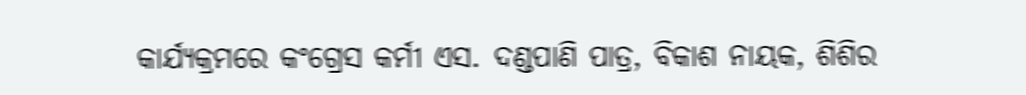କାର୍ଯ୍ୟକ୍ରମରେ କଂଗ୍ରେସ କର୍ମୀ ଏସ. ଦଣ୍ଡପାଣି ପାତ୍ର, ବିକାଶ ନାୟକ, ଶିଶିର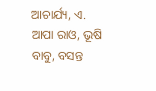ଆଚାର୍ଯ୍ୟ, ଏ. ଆପା ରାଓ, ଭୂଷି ବାବୁ, ବସନ୍ତ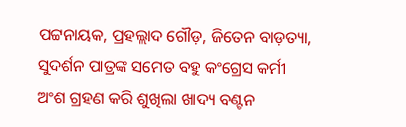ପଟ୍ଟନାୟକ, ପ୍ରହଲ୍ଲାଦ ଗୌଡ଼, ଜିତେନ ବାଡ଼ତ୍ୟା, ସୁଦର୍ଶନ ପାତ୍ରଙ୍କ ସମେତ ବହୁ କଂଗ୍ରେସ କର୍ମୀ ଅଂଶ ଗ୍ରହଣ କରି ଶୁଖିଲା ଖାଦ୍ୟ ବଣ୍ଟନ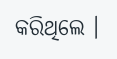କରିଥିଲେ ।